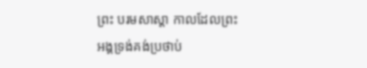ព្រះ បរមសាស្តា កាលដែលព្រះអង្គទ្រង់គង់ប្រថាប់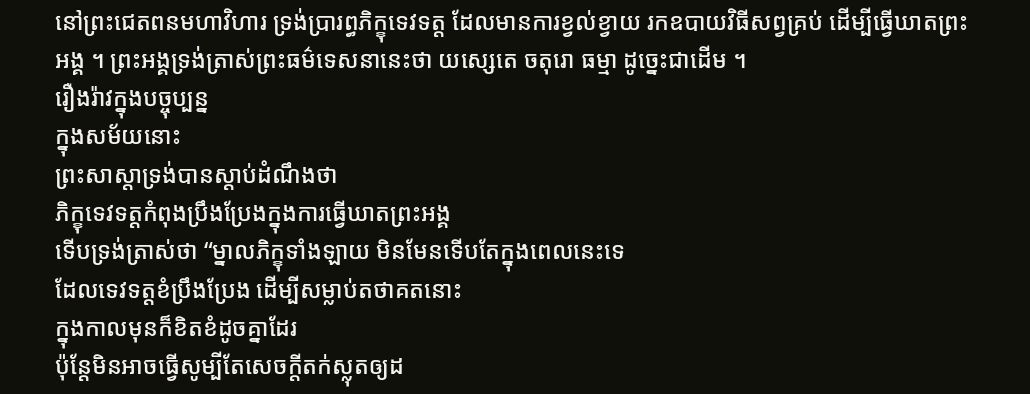នៅព្រះជេតពនមហាវិហារ ទ្រង់ប្រារព្ធភិក្ខុទេវទត្ត ដែលមានការខ្វល់ខ្វាយ រកឧបាយវិធីសព្វគ្រប់ ដើម្បីធ្វើឃាតព្រះអង្គ ។ ព្រះអង្គទ្រង់ត្រាស់ព្រះធម៌ទេសនានេះថា យស្សេតេ ចតុរោ ធម្មា ដូច្នេះជាដើម ។
រឿងរ៉ាវក្នុងបច្ចុប្បន្ន
ក្នុងសម័យនោះ
ព្រះសាស្តាទ្រង់បានស្តាប់ដំណឹងថា
ភិក្ខុទេវទត្តកំពុងប្រឹងប្រែងក្នុងការធ្វើឃាតព្រះអង្គ
ទើបទ្រង់ត្រាស់ថា “ម្នាលភិក្ខុទាំងឡាយ មិនមែនទើបតែក្នុងពេលនេះទេ
ដែលទេវទត្តខំប្រឹងប្រែង ដើម្បីសម្លាប់តថាគតនោះ
ក្នុងកាលមុនក៏ខិតខំដូចគ្នាដែរ
ប៉ុន្តែមិនអាចធ្វើសូម្បីតែសេចក្តីតក់ស្លុតឲ្យដ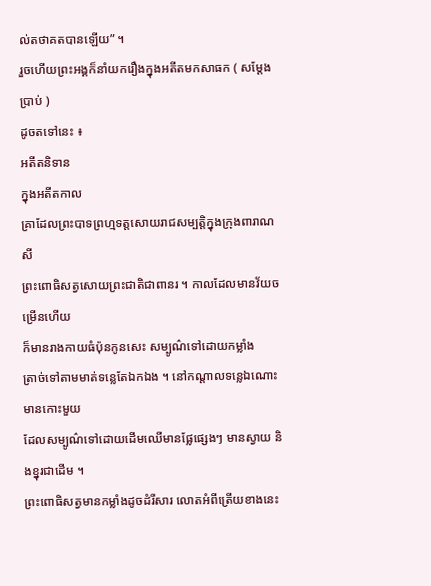ល់តថាគតបានឡើយ” ។
រួចហើយព្រះអង្គក៏នាំយករឿងក្នុងអតីតមកសាធក ( សម្តែងប្រាប់ )
ដូចតទៅនេះ ៖
អតីតនិទាន
ក្នុងអតីតកាល
គ្រាដែលព្រះបាទព្រហ្មទត្តសោយរាជសម្បត្តិក្នុងក្រុងពារាណសី
ព្រះពោធិសត្វសោយព្រះជាតិជាពានរ ។ កាលដែលមានវ័យចម្រើនហើយ
ក៏មានរាងកាយធំប៉ុនកូនសេះ សម្បូណ៌ទៅដោយកម្លាំង
ត្រាច់ទៅតាមមាត់ទន្លេតែឯកឯង ។ នៅកណ្តាលទន្លេឯណោះ មានកោះមួយ
ដែលសម្បូណ៌ទៅដោយដើមឈើមានផ្លែផ្សេងៗ មានស្វាយ និងខ្នុរជាដើម ។
ព្រះពោធិសត្វមានកម្លាំងដូចដំរីសារ លោតអំពីត្រើយខាងនេះ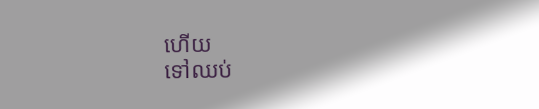ហើយ
ទៅឈប់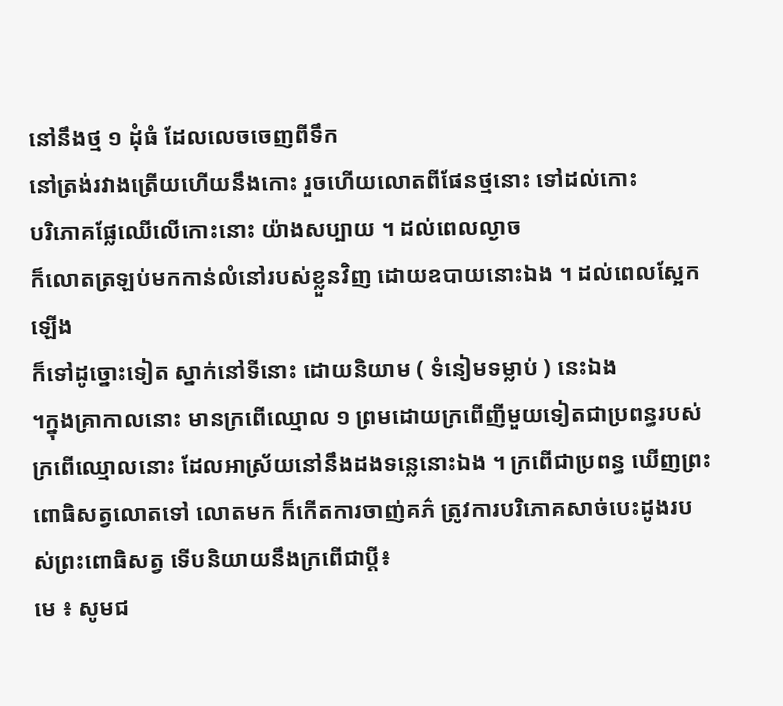នៅនឹងថ្ម ១ ដុំធំ ដែលលេចចេញពីទឹក
នៅត្រង់រវាងត្រើយហើយនឹងកោះ រួចហើយលោតពីផែនថ្មនោះ ទៅដល់កោះ
បរិភោគផ្លែឈើលើកោះនោះ យ៉ាងសប្បាយ ។ ដល់ពេលល្ងាច
ក៏លោតត្រឡប់មកកាន់លំនៅរបស់ខ្លួនវិញ ដោយឧបាយនោះឯង ។ ដល់ពេលស្អែកឡើង
ក៏ទៅដូច្នោះទៀត ស្នាក់នៅទីនោះ ដោយនិយាម ( ទំនៀមទម្លាប់ ) នេះឯង
។ក្នុងគ្រាកាលនោះ មានក្រពើឈ្មោល ១ ព្រមដោយក្រពើញីមួយទៀតជាប្រពន្ធរបស់ក្រពើឈ្មោលនោះ ដែលអាស្រ័យនៅនឹងដងទន្លេនោះឯង ។ ក្រពើជាប្រពន្ធ ឃើញព្រះពោធិសត្វលោតទៅ លោតមក ក៏កើតការចាញ់គភ៌ ត្រូវការបរិភោគសាច់បេះដូងរបស់ព្រះពោធិសត្វ ទើបនិយាយនឹងក្រពើជាប្តី៖
មេ ៖ សូមជ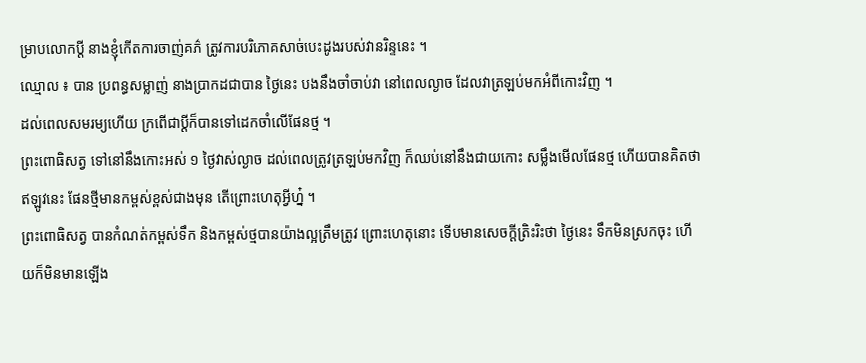ម្រាបលោកប្តី នាងខ្ញុំកើតការចាញ់គភ៌ ត្រូវការបរិភោគសាច់បេះដូងរបស់វានរិន្ទនេះ ។
ឈ្មោល ៖ បាន ប្រពន្ធសម្លាញ់ នាងប្រាកដជាបាន ថ្ងៃនេះ បងនឹងចាំចាប់វា នៅពេលល្ងាច ដែលវាត្រឡប់មកអំពីកោះវិញ ។
ដល់ពេលសមរម្យហើយ ក្រពើជាប្តីក៏បានទៅដេកចាំលើផែនថ្ម ។
ព្រះពោធិសត្វ ទៅនៅនឹងកោះអស់ ១ ថ្ងៃវាស់ល្ងាច ដល់ពេលត្រូវត្រឡប់មកវិញ ក៏ឈប់នៅនឹងជាយកោះ សម្លឹងមើលផែនថ្ម ហើយបានគិតថា ឥឡូវនេះ ផែនថ្មីមានកម្ពស់ខ្ពស់ជាងមុន តើព្រោះហេតុអ្វីហ្ន៎ ។
ព្រះពោធិសត្វ បានកំណត់កម្ពស់ទឹក និងកម្ពស់ថ្មបានយ៉ាងល្អត្រឹមត្រូវ ព្រោះហេតុនោះ ទើបមានសេចក្តីត្រិះរិះថា ថ្ងៃនេះ ទឹកមិនស្រកចុះ ហើយក៏មិនមានឡើង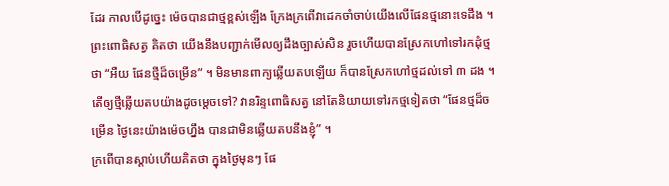ដែរ កាលបើដូច្នេះ ម៉េចបានជាថ្មខ្ពស់ឡើង ក្រែងក្រពើវាដេកចាំចាប់យើងលើផែនថ្មនោះទេដឹង ។
ព្រះពោធិសត្វ គិតថា យើងនឹងបញ្ជាក់មើលឲ្យដឹងច្បាស់សិន រួចហើយបានស្រែកហៅទៅរកដុំថ្មថា “អឺយ ផែនថ្មីដ៏ចម្រើន” ។ មិនមានពាក្យឆ្លើយតបឡើយ ក៏បានស្រែកហៅថ្មដល់ទៅ ៣ ដង ។ តើឲ្យថ្មីឆ្លើយតបយ៉ាងដូចម្តេចទៅ? វានរិន្ទពោធិសត្វ នៅតែនិយាយទៅរកថ្មទៀតថា “ផែនថ្មដ៏ចម្រើន ថ្ងៃនេះយ៉ាងម៉េចហ្នឹង បានជាមិនឆ្លើយតបនឹងខ្ញុំ” ។
ក្រពើបានស្តាប់ហើយគិតថា ក្នុងថ្ងៃមុនៗ ផែ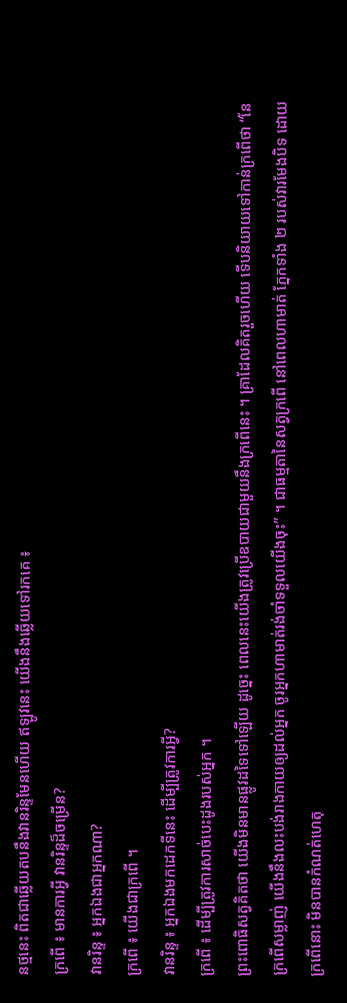នថ្មនេះ ពិតជាឆ្លើយតបនឹងវានរិន្ទមែនហើយ ឥឡូវនេះ យើងនឹងឆ្លើយទៅរកគេ ៖
ក្រពើ ៖ មានការអ្វី វានរិន្ទដ៏ចម្រើន?
វានរិន្ទ ៖ អ្នកឯងជាអ្នកណា?
ក្រពើ ៖ យើងជាក្រពើ ។
វានរិន្ទ ៖ អ្នកឯងមកដេកទីនេះ ដើម្បីត្រូវការអ្វី?
ក្រពើ ៖ ដើម្បីត្រូវការសាច់បេះដូងរបស់អ្នក ។
ព្រះពោធិសត្វគិតថា យើងមិនមានផ្លូវដទៃទៅឡើយ ដូច្នេះ ពេលនេះយើងត្រូវប្រើឧបាយជាមួយនឹងក្រពើនេះ ។ គ្រាដែលគិតរួចហើយ ទើបនិយាយទៅកាន់ក្រពើថា “នែ ក្រពើសម្លាញ់ យើងនឹងលះបង់រាងកាយឲ្យដល់អ្នក ចូរអ្នកហាមាត់រង់ចាំទទួលយើងចុះ” ។ ជាធម្មតានៃសត្វក្រពើ នៅពេលហាមាត់ ភ្នែកទាំង ២ របស់វារមែងបិទ ដោយក្រពើនោះ មិនបានកំណត់ហេតុ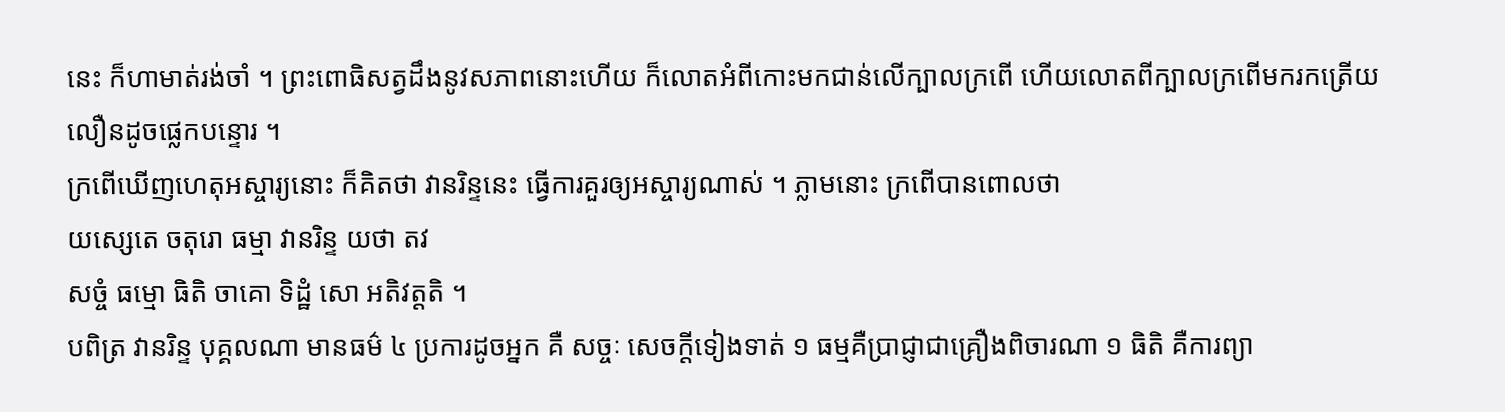នេះ ក៏ហាមាត់រង់ចាំ ។ ព្រះពោធិសត្វដឹងនូវសភាពនោះហើយ ក៏លោតអំពីកោះមកជាន់លើក្បាលក្រពើ ហើយលោតពីក្បាលក្រពើមករកត្រើយ លឿនដូចផ្លេកបន្ទោរ ។
ក្រពើឃើញហេតុអស្ចារ្យនោះ ក៏គិតថា វានរិន្ទនេះ ធ្វើការគួរឲ្យអស្ចារ្យណាស់ ។ ភ្លាមនោះ ក្រពើបានពោលថា
យស្សេតេ ចតុរោ ធម្មា វានរិន្ទ យថា តវ
សច្ចំ ធម្មោ ធិតិ ចាគោ ទិដ្ឋំ សោ អតិវត្តតិ ។
បពិត្រ វានរិន្ទ បុគ្គលណា មានធម៌ ៤ ប្រការដូចអ្នក គឺ សច្ចៈ សេចក្តីទៀងទាត់ ១ ធម្មគឺប្រាជ្ញាជាគ្រឿងពិចារណា ១ ធិតិ គឺការព្យា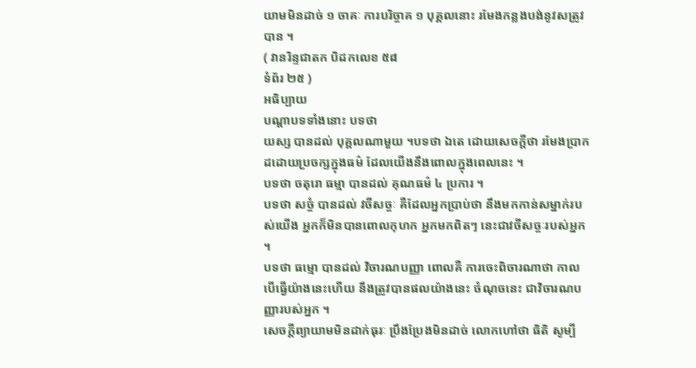យាមមិនដាច់ ១ ចាគៈ ការបរិច្ចាគ ១ បុគ្គលនោះ រមែងកន្លងបង់នូវសត្រូវបាន ។
( វានរិន្ទជាតក បិដកលេខ ៥៨
ទំព័រ ២៥ )
អធិប្បាយ
បណ្តាបទទាំងនោះ បទថា
យស្ស បានដល់ បុគ្គលណាមួយ ។បទថា ឯតេ ដោយសេចក្តីថា រមែងប្រាកដដោយប្រចក្សក្នុងធម៌ ដែលយើងនឹងពោលក្នុងពេលនេះ ។
បទថា ចតុរោ ធម្មា បានដល់ គុណធម៌ ៤ ប្រការ ។
បទថា សច្ចំ បានដល់ វចីសច្ចៈ គឺដែលអ្នកប្រាប់ថា នឹងមកកាន់សម្នាក់របស់យើង អ្នកក៏មិនបានពោលកុហក អ្នកមកពិតៗ នេះជាវចីសច្ចៈរបស់អ្នក ។
បទថា ធម្មោ បានដល់ វិចារណបញ្ញា ពោលគឺ ការចេះពិចារណាថា កាលបើធ្វើយ៉ាងនេះហើយ នឹងត្រូវបានផលយ៉ាងនេះ ចំណុចនេះ ជាវិចារណបញ្ញារបស់អ្នក ។
សេចក្តីព្យាយាមមិនដាក់ធុរៈ ប្រឹងប្រែងមិនដាច់ លោកហៅថា ធិតិ សូម្បី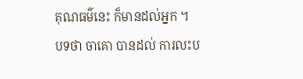គុណធម៌នេះ ក៏មានដល់អ្នក ។
បទថា ចាគោ បានដល់ ការលះប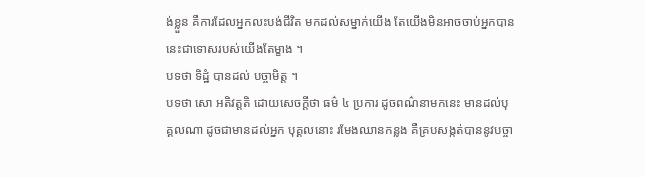ង់ខ្លួន គឺការដែលអ្នកលះបង់ជីវិត មកដល់សម្នាក់យើង តែយើងមិនអាចចាប់អ្នកបាន នេះជាទោសរបស់យើងតែម្ខាង ។
បទថា ទិដ្ឋំ បានដល់ បច្ចាមិត្ត ។
បទថា សោ អតិវត្តតិ ដោយសេចក្តីថា ធម៌ ៤ ប្រការ ដូចពណ៌នាមកនេះ មានដល់បុគ្គលណា ដូចជាមានដល់អ្នក បុគ្គលនោះ រមែងឈានកន្លង គឺគ្របសង្កត់បាននូវបច្ចា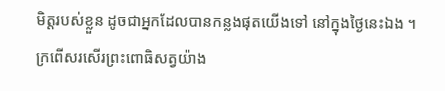មិត្តរបស់ខ្លួន ដូចជាអ្នកដែលបានកន្លងផុតយើងទៅ នៅក្នុងថ្ងៃនេះឯង ។
ក្រពើសរសើរព្រះពោធិសត្វយ៉ាង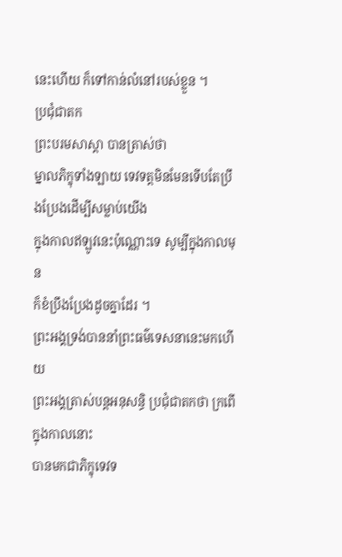នេះហើយ ក៏ទៅកាន់លំនៅរបស់ខ្លួន ។
ប្រជុំជាតក
ព្រះបរមសាស្តា បានត្រាស់ថា
ម្នាលភិក្ខុទាំងឡាយ ទេវទត្តមិនមែនទើបតែប្រឹងប្រែងដើម្បីសម្លាប់យើង
ក្នុងកាលឥឡូវនេះប៉ុណ្ណោះទេ សូម្បីក្នុងកាលមុន
ក៏ខំប្រឹងប្រែងដូចគ្នាដែរ ។
ព្រះអង្គទ្រង់បាននាំព្រះធម៌ទេសនានេះមកហើយ
ព្រះអង្គត្រាស់បន្តអនុសន្ធិ ប្រជុំជាតកថា ក្រពើក្នុងកាលនោះ
បានមកជាភិក្ខុទេវទ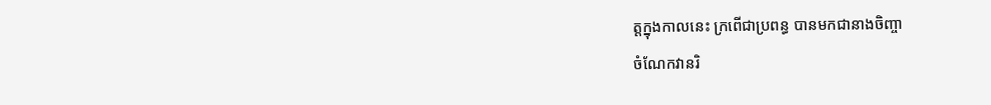ត្តក្នុងកាលនេះ ក្រពើជាប្រពន្ធ បានមកជានាងចិញ្ចា
ចំណែកវានរិ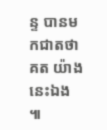ន្ទ បានមកជាតថាគត យ៉ាងនេះឯង ៕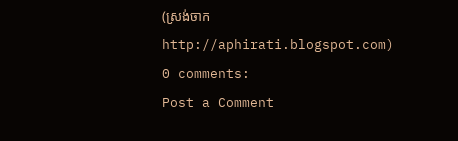(ស្រង់ចាក http://aphirati.blogspot.com)
0 comments:
Post a Comment